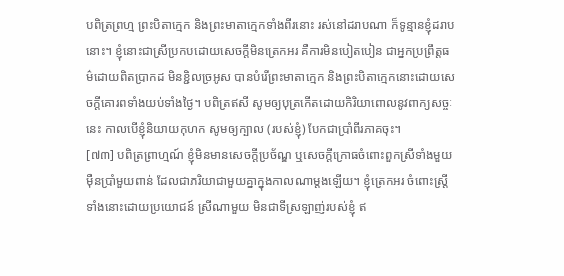បពិត្រព្រហ្ម ព្រះបិតាក្មេក និងព្រះមាតាក្មេកទាំងពីរនោះ រស់នៅដរាបណា ក៏ទូន្មានខ្ញុំដរាបនោះ។ ខ្ញុំនោះជាស្រីប្រកបដោយសេចក្តីមិនត្រេកអរ គឺការមិនបៀតបៀន ជាអ្នកប្រព្រឹត្តធម៌ដោយពិតបា្រកដ មិនខ្ជិលច្រអូស បានបំរើព្រះមាតាក្មេក និងព្រះបិតាក្មេកនោះដោយសេចក្តីគោរពទាំងយប់ទាំងថ្ងៃ។ បពិត្រឥសី សូមឲ្យបុត្រកើតដោយកិរិយាពោលនូវពាក្យសច្ចៈនេះ កាលបើខ្ញុំនិយាយកុហក សូមឲ្យក្បាល (របស់ខ្ញុំ) បែកជាបាំ្រពីរភាគចុះ។
[៧៣] បពិត្រព្រាហ្មណ៍ ខ្ញុំមិនមានសេចក្តីប្រច័ណ្ឌ ឬសេចក្តីក្រោធចំពោះពួកស្រីទាំងមួយម៉ឺនបាំ្រមួយពាន់ ដែលជាភរិយាជាមួយគ្នាក្នុងកាលណាម្តងឡើយ។ ខ្ញុំត្រេកអរ ចំពោះស្រ្តីទាំងនោះដោយប្រយោជន៍ ស្រីណាមួយ មិនជាទីស្រឡាញ់របស់ខ្ញុំ ឥ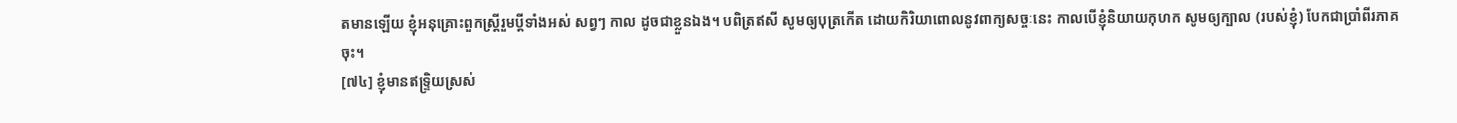តមានឡើយ ខ្ញុំអនុគ្រោះពួកស្ត្រីរួមប្តីទាំងអស់ សព្វៗ កាល ដូចជាខ្លួនឯង។ បពិត្រឥសី សូមឲ្យបុត្រកើត ដោយកិរិយាពោលនូវពាក្យសច្ចៈនេះ កាលបើខ្ញុំនិយាយកុហក សូមឲ្យក្បាល (របស់ខ្ញុំ) បែកជាបាំ្រពីរភាគចុះ។
[៧៤] ខ្ញុំមានឥទ្រ្ទិយស្រស់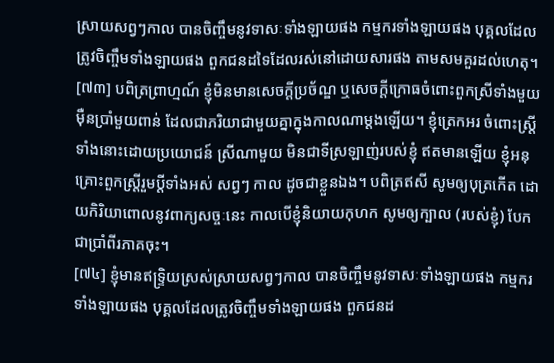ស្រាយសព្វៗកាល បានចិញ្ចឹមនូវទាសៈទាំងឡាយផង កម្មករទាំងឡាយផង បុគ្គលដែលត្រូវចិញ្ចឹមទាំងឡាយផង ពួកជនដទៃដែលរស់នៅដោយសារផង តាមសមគួរដល់ហេតុ។
[៧៣] បពិត្រព្រាហ្មណ៍ ខ្ញុំមិនមានសេចក្តីប្រច័ណ្ឌ ឬសេចក្តីក្រោធចំពោះពួកស្រីទាំងមួយម៉ឺនបាំ្រមួយពាន់ ដែលជាភរិយាជាមួយគ្នាក្នុងកាលណាម្តងឡើយ។ ខ្ញុំត្រេកអរ ចំពោះស្រ្តីទាំងនោះដោយប្រយោជន៍ ស្រីណាមួយ មិនជាទីស្រឡាញ់របស់ខ្ញុំ ឥតមានឡើយ ខ្ញុំអនុគ្រោះពួកស្ត្រីរួមប្តីទាំងអស់ សព្វៗ កាល ដូចជាខ្លួនឯង។ បពិត្រឥសី សូមឲ្យបុត្រកើត ដោយកិរិយាពោលនូវពាក្យសច្ចៈនេះ កាលបើខ្ញុំនិយាយកុហក សូមឲ្យក្បាល (របស់ខ្ញុំ) បែកជាបាំ្រពីរភាគចុះ។
[៧៤] ខ្ញុំមានឥទ្រ្ទិយស្រស់ស្រាយសព្វៗកាល បានចិញ្ចឹមនូវទាសៈទាំងឡាយផង កម្មករទាំងឡាយផង បុគ្គលដែលត្រូវចិញ្ចឹមទាំងឡាយផង ពួកជនដ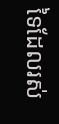ទៃដែលរស់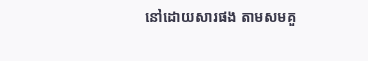នៅដោយសារផង តាមសមគួ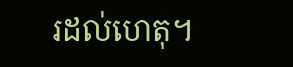រដល់ហេតុ។